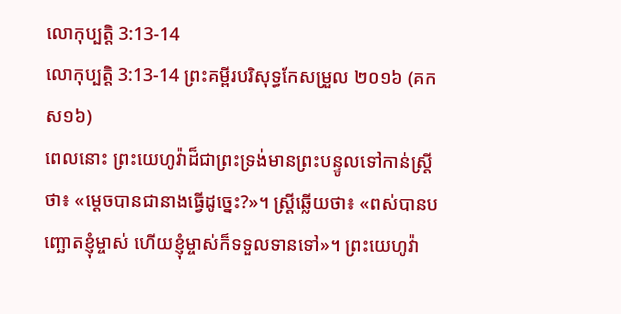លោកុប្បត្តិ 3:13-14
លោកុប្បត្តិ 3:13-14 ព្រះគម្ពីរបរិសុទ្ធកែសម្រួល ២០១៦ (គកស១៦)
ពេលនោះ ព្រះយេហូវ៉ាដ៏ជាព្រះទ្រង់មានព្រះបន្ទូលទៅកាន់ស្ត្រីថា៖ «ម្ដេចបានជានាងធ្វើដូច្នេះ?»។ ស្ត្រីឆ្លើយថា៖ «ពស់បានបញ្ឆោតខ្ញុំម្ចាស់ ហើយខ្ញុំម្ចាស់ក៏ទទួលទានទៅ»។ ព្រះយេហូវ៉ា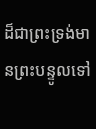ដ៏ជាព្រះទ្រង់មានព្រះបន្ទូលទៅ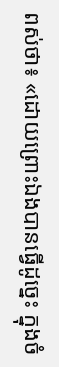ពស់ថា៖ «ដោយព្រោះឯងបានធ្វើដូច្នេះ ក្នុងចំ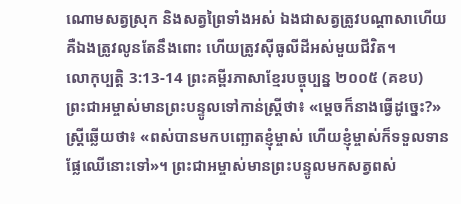ណោមសត្វស្រុក និងសត្វព្រៃទាំងអស់ ឯងជាសត្វត្រូវបណ្ដាសាហើយ គឺឯងត្រូវលូនតែនឹងពោះ ហើយត្រូវស៊ីធូលីដីអស់មួយជីវិត។
លោកុប្បត្តិ 3:13-14 ព្រះគម្ពីរភាសាខ្មែរបច្ចុប្បន្ន ២០០៥ (គខប)
ព្រះជាអម្ចាស់មានព្រះបន្ទូលទៅកាន់ស្ត្រីថា៖ «ម្ដេចក៏នាងធ្វើដូច្នេះ?» ស្ត្រីឆ្លើយថា៖ «ពស់បានមកបញ្ឆោតខ្ញុំម្ចាស់ ហើយខ្ញុំម្ចាស់ក៏ទទួលទានផ្លែឈើនោះទៅ»។ ព្រះជាអម្ចាស់មានព្រះបន្ទូលមកសត្វពស់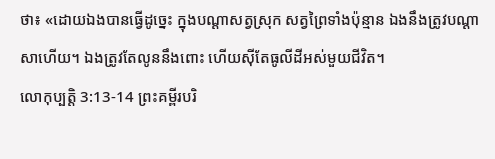ថា៖ «ដោយឯងបានធ្វើដូច្នេះ ក្នុងបណ្ដាសត្វស្រុក សត្វព្រៃទាំងប៉ុន្មាន ឯងនឹងត្រូវបណ្ដាសាហើយ។ ឯងត្រូវតែលូននឹងពោះ ហើយស៊ីតែធូលីដីអស់មួយជីវិត។
លោកុប្បត្តិ 3:13-14 ព្រះគម្ពីរបរិ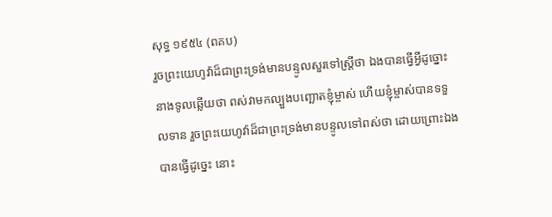សុទ្ធ ១៩៥៤ (ពគប)
រួចព្រះយេហូវ៉ាដ៏ជាព្រះទ្រង់មានបន្ទូលសួរទៅស្ត្រីថា ឯងបានធ្វើអ្វីដូច្នោះ នាងទូលឆ្លើយថា ពស់វាមកល្បួងបញ្ឆោតខ្ញុំម្ចាស់ ហើយខ្ញុំម្ចាស់បានទទួលទាន រួចព្រះយេហូវ៉ាដ៏ជាព្រះទ្រង់មានបន្ទូលទៅពស់ថា ដោយព្រោះឯងបានធ្វើដូច្នេះ នោះ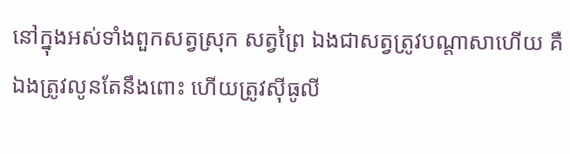នៅក្នុងអស់ទាំងពួកសត្វស្រុក សត្វព្រៃ ឯងជាសត្វត្រូវបណ្តាសាហើយ គឺឯងត្រូវលូនតែនឹងពោះ ហើយត្រូវស៊ីធូលី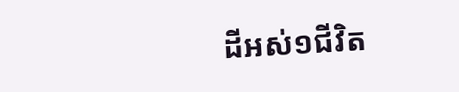ដីអស់១ជីវិត